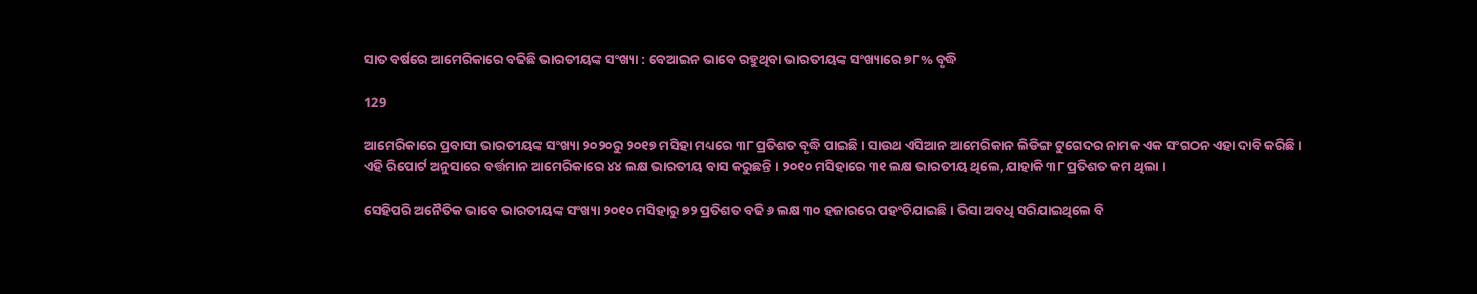ସାତ ବର୍ଷରେ ଆମେରିକାରେ ବଢିଛି ଭାରତୀୟଙ୍କ ସଂଖ୍ୟା : ବେଆଇନ ଭାବେ ରହୁଥିବା ଭାରତୀୟଙ୍କ ସଂଖ୍ୟାରେ ୭୮% ବୃଦ୍ଧି

129

ଆମେରିକାରେ ପ୍ରବାସୀ ଭାରତୀୟଙ୍କ ସଂଖ୍ୟା ୨୦୨୦ରୁ ୨୦୧୭ ମସିହା ମଧ୍ୟରେ ୩୮ ପ୍ରତିଶତ ବୃଦ୍ଧି ପାଇଛି । ସାଉଥ ଏସିଆନ ଆମେରିକାନ ଲିଡିଙ୍ଗ ଟୁଗେଦର ନାମକ ଏକ ସଂଗଠନ ଏହା ଦାବି କରିଛି । ଏହି ରିପୋର୍ଟ ଅନୁସାରେ ବର୍ତ୍ତମାନ ଆମେରିକାରେ ୪୪ ଲକ୍ଷ ଭାରତୀୟ ବାସ କରୁଛନ୍ତି । ୨୦୧୦ ମସିହାରେ ୩୧ ଲକ୍ଷ ଭାରତୀୟ ଥିଲେ, ଯାହାକି ୩୮ ପ୍ରତିଶତ କମ ଥିଲା ।

ସେହିପରି ଅନୈତିକ ଭାବେ ଭାରତୀୟଙ୍କ ସଂଖ୍ୟା ୨୦୧୦ ମସିହାରୁ ୭୨ ପ୍ରତିଶତ ବଢି ୬ ଲକ୍ଷ ୩୦ ହଜାରରେ ପହଂଚିଯାଇଛି । ଭିସା ଅବଧି ସରିଯାଇଥିଲେ ବି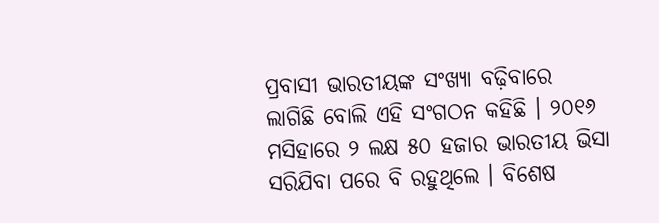ପ୍ରବାସୀ ଭାରତୀୟଙ୍କ ସଂଖ୍ୟା ବଢ଼ିବାରେ ଲାଗିଛି ବୋଲି ଏହି ସଂଗଠନ କହିଛି । ୨୦୧୬ ମସିହାରେ ୨ ଲକ୍ଷ ୫୦ ହଜାର ଭାରତୀୟ ଭିସା ସରିଯିବା ପରେ ବି ରହୁଥିଲେ । ବିଶେଷ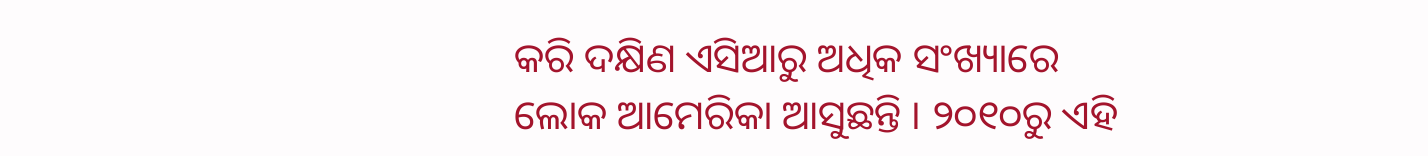କରି ଦକ୍ଷିଣ ଏସିଆରୁ ଅଧିକ ସଂଖ୍ୟାରେ ଲୋକ ଆମେରିକା ଆସୁଛନ୍ତି । ୨୦୧୦ରୁ ଏହି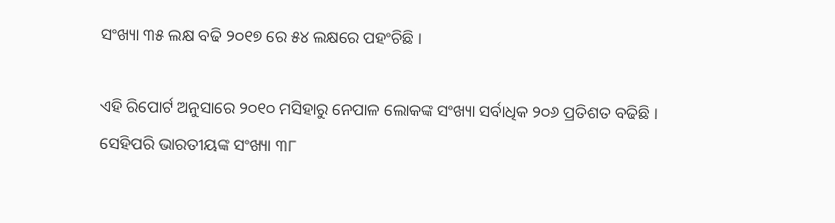ସଂଖ୍ୟା ୩୫ ଲକ୍ଷ ବଢି ୨୦୧୭ ରେ ୫୪ ଲକ୍ଷରେ ପହଂଚିଛି ।

ଏହି ରିପୋର୍ଟ ଅନୁସାରେ ୨୦୧୦ ମସିହାରୁ ନେପାଳ ଲୋକଙ୍କ ସଂଖ୍ୟା ସର୍ବାଧିକ ୨୦୬ ପ୍ରତିଶତ ବଢିଛି । ସେହିପରି ଭାରତୀୟଙ୍କ ସଂଖ୍ୟା ୩୮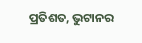ପ୍ରତିଶତ, ଭୁଟାନର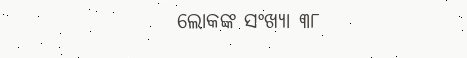ଲୋକଙ୍କ ସଂଖ୍ୟା ୩୮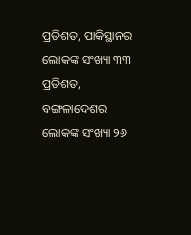ପ୍ରତିଶତ, ପାକିସ୍ଥାନର ଲୋକଙ୍କ ସଂଖ୍ୟା ୩୩ ପ୍ରତିଶତ, ବଙ୍ଗଳାଦେଶର ଲୋକଙ୍କ ସଂଖ୍ୟା ୨୬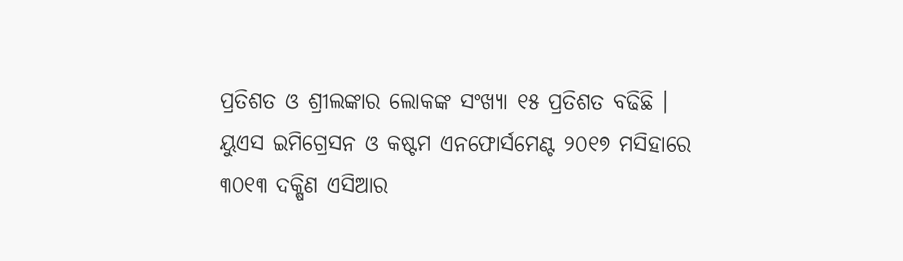ପ୍ରତିଶତ ଓ ଶ୍ରୀଲଙ୍କାର ଲୋକଙ୍କ ସଂଖ୍ୟା ୧୫ ପ୍ରତିଶତ ବଢିଛି । ୟୁଏସ ଇମିଗ୍ରେସନ ଓ କଷ୍ଟମ ଏନଫୋର୍ସମେଣ୍ଟ ୨୦୧୭ ମସିହାରେ ୩୦୧୩ ଦକ୍ଷିଣ ଏସିଆର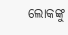ଲୋକଙ୍କୁ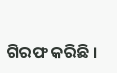ଗିରଫ କରିଛି ।